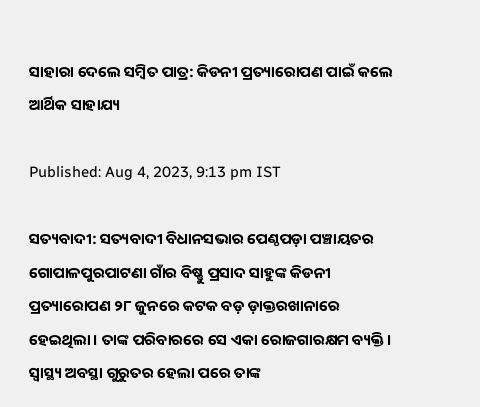ସାହାରା ଦେଲେ ସମ୍ବିତ ପାତ୍ର: କିଡନୀ ପ୍ରତ୍ୟାରୋପଣ ପାଇଁ କଲେ ଆର୍ଥିକ ସାହାଯ୍ୟ

Published: Aug 4, 2023, 9:13 pm IST

ସତ୍ୟବାଦୀ: ସତ୍ୟବାଦୀ ବିଧାନସଭାର ପେଣ୍ଠପଡ଼ା ପଞ୍ଚାୟତର ଗୋପାଳପୁରପାଟଣା ଗାଁର ବିଷ୍ଣୁ ପ୍ରସାଦ ସାହୁଙ୍କ କିଡନୀ ପ୍ରତ୍ୟାରୋପଣ ୨୮ ଜୁନରେ କଟକ ବଡ଼ ଡ଼ାକ୍ତରଖାନାରେ ହେଇଥିଲା। ତାଙ୍କ ପରିବାରରେ ସେ ଏକା ରୋଜଗାରକ୍ଷମ ବ୍ୟକ୍ତି। ସ୍ୱାସ୍ଥ୍ୟ ଅବସ୍ଥା ଗୁରୁତର ହେଲା ପରେ ତାଙ୍କ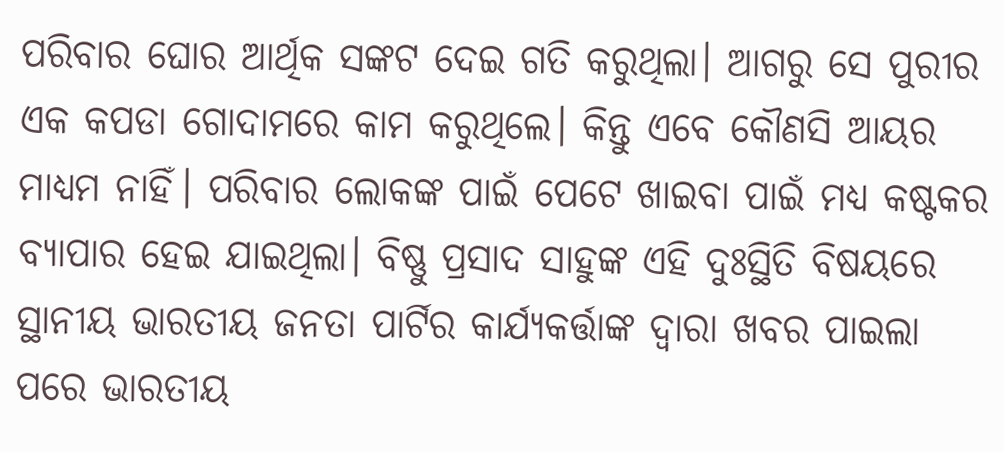ପରିବାର ଘୋର ଆର୍ଥିକ ସଙ୍କଟ ଦେଇ ଗତି କରୁଥିଲା। ଆଗରୁ ସେ ପୁରୀର ଏକ କପଡା ଗୋଦାମରେ କାମ କରୁଥିଲେ। କିନ୍ତୁ ଏବେ କୌଣସି ଆୟର ମାଧ୍ୟମ ନାହିଁ। ପରିବାର ଲୋକଙ୍କ ପାଇଁ ପେଟେ ଖାଇବା ପାଇଁ ମଧ୍ୟ କଷ୍ଟକର ବ୍ୟାପାର ହେଇ ଯାଇଥିଲା। ବିଷ୍ଣୁ ପ୍ରସାଦ ସାହୁଙ୍କ ଏହି ଦୁଃସ୍ଥିତି ବିଷୟରେ ସ୍ଥାନୀୟ ଭାରତୀୟ ଜନତା ପାର୍ଟିର କାର୍ଯ୍ୟକର୍ତ୍ତାଙ୍କ ଦ୍ଵାରା ଖବର ପାଇଲା ପରେ ଭାରତୀୟ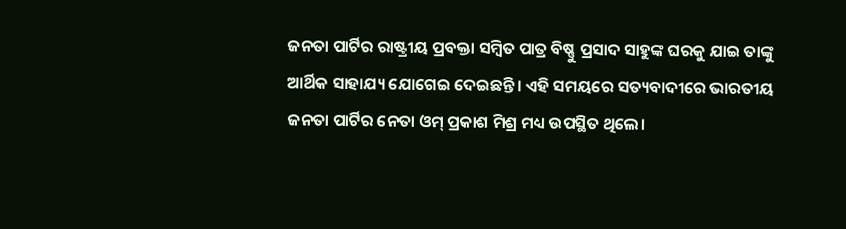ଜନତା ପାର୍ଟିର ରାଷ୍ଟ୍ରୀୟ ପ୍ରବକ୍ତା ସମ୍ବିତ ପାତ୍ର ବିଷ୍ଣୁ ପ୍ରସାଦ ସାହୁଙ୍କ ଘରକୁ ଯାଇ ତାଙ୍କୁ ଆର୍ଥିକ ସାହାଯ୍ୟ ଯୋଗେଇ ଦେଇଛନ୍ତି। ଏହି ସମୟରେ ସତ୍ୟବାଦୀରେ ଭାରତୀୟ ଜନତା ପାର୍ଟିର ନେତା ଓମ୍ ପ୍ରକାଶ ମିଶ୍ର ମଧ୍ୟ ଉପସ୍ଥିତ ଥିଲେ।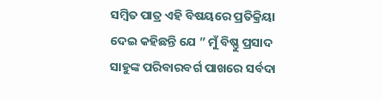ସମ୍ବିତ ପାତ୍ର ଏହି ବିଷୟରେ ପ୍ରତିକ୍ରିୟା ଦେଇ କହିଛନ୍ତି ଯେ ” ମୁଁ ବିଷ୍ଣୁ ପ୍ରସାଦ ସାହୁଙ୍କ ପରିବାରବର୍ଗ ପାଖରେ ସର୍ବଦା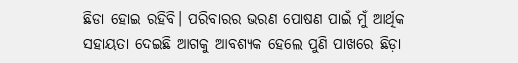ଛିଡା ହୋଇ ରହିବି। ପରିବାରର ଭରଣ ପୋଷଣ ପାଇଁ ମୁଁ ଆର୍ଥିକ ସହାୟତା ଦେଇଛି ଆଗକୁ ଆବଶ୍ୟକ ହେଲେ ପୁଣି ପାଖରେ ଛିଡ଼ା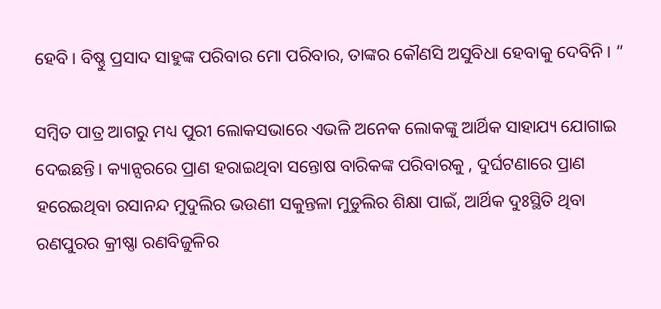ହେବି। ବିଷ୍ଣୁ ପ୍ରସାଦ ସାହୁଙ୍କ ପରିବାର ମୋ ପରିବାର, ତାଙ୍କର କୌଣସି ଅସୁବିଧା ହେବାକୁ ଦେବିନି। ”

ସମ୍ବିତ ପାତ୍ର ଆଗରୁ ମଧ୍ୟ ପୁରୀ ଲୋକସଭାରେ ଏଭଳି ଅନେକ ଲୋକଙ୍କୁ ଆର୍ଥିକ ସାହାଯ୍ୟ ଯୋଗାଇ ଦେଇଛନ୍ତି। କ୍ୟାନ୍ସରରେ ପ୍ରାଣ ହରାଇଥିବା ସନ୍ତୋଷ ବାରିକଙ୍କ ପରିବାରକୁ , ଦୁର୍ଘଟଣାରେ ପ୍ରାଣ ହରେଇଥିବା ରସାନନ୍ଦ ମୁଦୁଲିର ଭଉଣୀ ସକୁନ୍ତଳା ମୁଡୁଲିର ଶିକ୍ଷା ପାଇଁ, ଆର୍ଥିକ ଦୁଃସ୍ଥିତି ଥିବା ରଣପୁରର କ୍ରୀଷ୍ଣା ରଣବିଜୁଳିର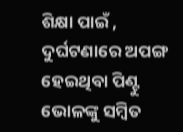ଶିକ୍ଷା ପାଇଁ , ଦୁର୍ଘଟଣାରେ ଅପଙ୍ଗ ହେଇଥିବା ପିଣ୍ଟୁ ଭୋଳଙ୍କୁ ସମ୍ବିତ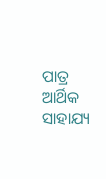ପାତ୍ର ଆର୍ଥିକ ସାହାଯ୍ୟ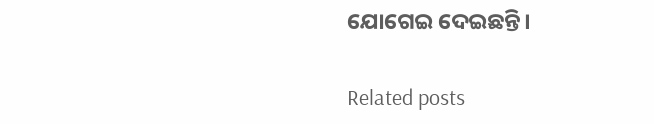ଯୋଗେଇ ଦେଇଛନ୍ତି।

Related posts